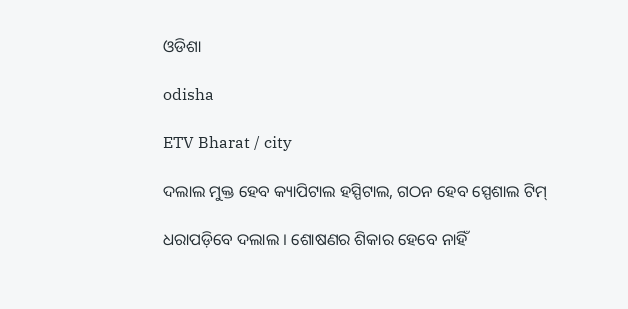ଓଡିଶା

odisha

ETV Bharat / city

ଦଲାଲ ମୁକ୍ତ ହେବ କ୍ୟାପିଟାଲ ହସ୍ପିଟାଲ, ଗଠନ ହେବ ସ୍ପେଶାଲ ଟିମ୍

ଧରାପଡ଼ିବେ ଦଲାଲ । ଶୋଷଣର ଶିକାର ହେବେ ନାହିଁ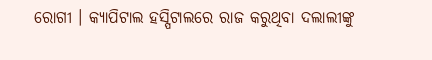ରୋଗୀ । କ୍ୟାପିଟାଲ ହସ୍ପିଟାଲରେ ରାଜ କରୁଥିବା ଦଲାଲୀଙ୍କୁ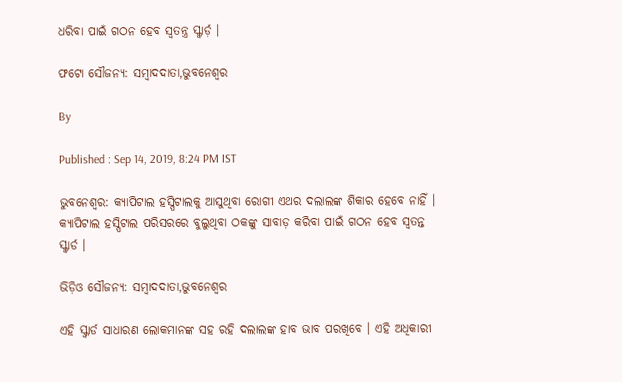ଧରିବା ପାଇଁ ଗଠନ ହେବ ସ୍ବତନ୍ତ୍ର ସ୍କ୍ବାର୍ଡ଼ ।

ଫଟୋ ସୌଜନ୍ୟ: ସମ୍ବାଦଦାତା,ଭୁବନେଶ୍ବର

By

Published : Sep 14, 2019, 8:24 PM IST

ଭୁବନେଶ୍ବର: କ୍ୟାପିଟାଲ ହସ୍ପିଟାଲକୁ ଆସୁଥିବା ରୋଗୀ ଏଥର ଦଲାଲଙ୍କ ଶିକାର ହେବେ ନାହିଁ । କ୍ୟାପିଟାଲ ହସ୍ପିଟାଲ ପରିସରରେ ବୁଲୁଥିବା ଠକଙ୍କୁ ସାବାଡ଼ କରିବା ପାଇଁ ଗଠନ ହେବ ସ୍ବତନ୍ତ ସ୍କ୍ବାର୍ଡ ।

ଭିଡ଼ିଓ ସୌଜନ୍ୟ: ସମ୍ବାଦଦାତା,ଭୁବନେଶ୍ବର

ଏହି ସ୍କ୍ବାର୍ଡ ସାଧାରଣ ଲୋକମାନଙ୍କ ସହ ରହି ଦଲାଲଙ୍କ ହାବ ଭାବ ପରଖିବେ । ଏହି ଅଧିକାରୀ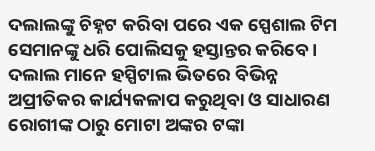ଦଲାଲଙ୍କୁ ଚିହ୍ନଟ କରିବା ପରେ ଏକ ସ୍ପେଶାଲ ଟିମ ସେମାନଙ୍କୁ ଧରି ପୋଲିସକୁ ହସ୍ତାନ୍ତର କରିବେ । ଦଲାଲ ମାନେ ହସ୍ପିଟାଲ ଭିତରେ ବିଭିନ୍ନ ଅପ୍ରୀତିକର କାର୍ଯ୍ୟକଳାପ କରୁଥିବା ଓ ସାଧାରଣ ରୋଗୀଙ୍କ ଠାରୁ ମୋଟା ଅଙ୍କର ଟଙ୍କା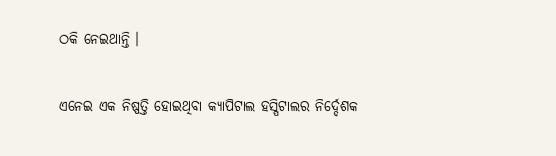ଠକି ନେଇଥାନ୍ତି ।

ଏନେଇ ଏକ ନିଷ୍ପତ୍ତି ହୋଇଥିବା କ୍ୟାପିଟାଲ ହସ୍ପିଟାଲର ନିର୍ଦ୍ଦେଶକ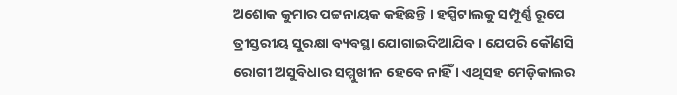ଅଶୋକ କୁମାର ପଟ୍ଟନାୟକ କହିଛନ୍ତି । ହସ୍ପିଟାଲକୁ ସମ୍ପୂର୍ଣ୍ଣ ରୂପେ ତ୍ରୀସ୍ତରୀୟ ସୁରକ୍ଷା ବ୍ୟବସ୍ଥା ଯୋଗାଇଦିଆଯିବ । ଯେପରି କୌଣସି ରୋଗୀ ଅସୁବିଧାର ସମ୍ମୁଖୀନ ହେବେ ନାହିଁ । ଏଥିସହ ମେଡ଼ିକାଲର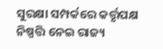ସୁରକ୍ଷା ସମ୍ପର୍କରେ କର୍ତ୍ତୃପକ୍ଷ ନିଷ୍ପତ୍ତି ନେଇ ରାଜ୍ୟ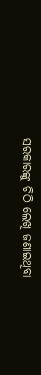ସରକାରଙ୍କୁ ଚିଠି ଲେଖି ଜଣାଇଥିବା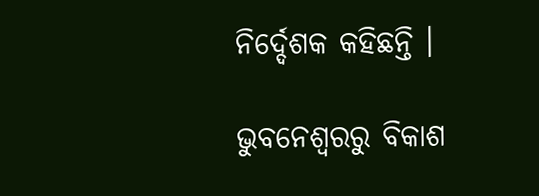ନିର୍ଦ୍ଦେଶକ କହିଛନ୍ତି ।

ଭୁବନେଶ୍ବରରୁ ବିକାଶ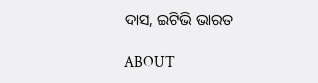ଦାସ, ଇଟିଭି ଭାରତ

ABOUT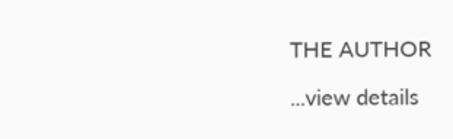THE AUTHOR

...view details